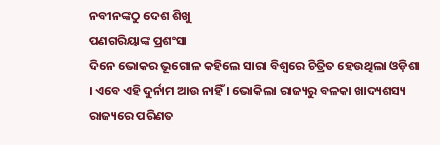ନବୀନଙ୍କଠୁ ଦେଶ ଶିଖୁ
ପଣଗରିୟାଙ୍କ ପ୍ରଶଂସା
ଦିନେ ଭୋକର ଭୂଗୋଳ କହିଲେ ସାରା ବିଶ୍ୱରେ ଚିତ୍ରିତ ହେଉଥିଲା ଓଡ଼ିଶା । ଏବେ ଏହି ଦୁର୍ନାମ ଆଉ ନାହିଁ । ଭୋକିଲା ରାଜ୍ୟରୁ ବଳକା ଖାଦ୍ୟଶସ୍ୟ ରାଜ୍ୟରେ ପରିଣତ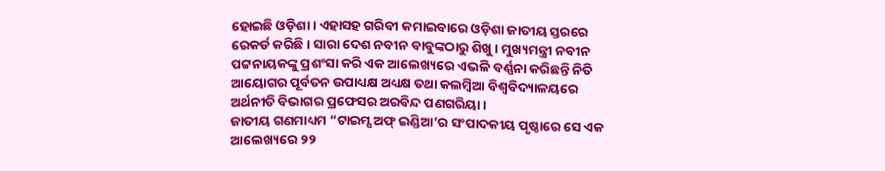ହୋଇଛି ଓଡ଼ିଶା । ଏହାସହ ଗରିବୀ କମାଇବାରେ ଓଡ଼ିଶା ଜାତୀୟ ସ୍ତରରେ ରେକର୍ଡ କରିଛି । ସାରା ଦେଶ ନବୀନ ବାବୁଙ୍କଠାରୁ ଶିଖୁ । ମୁଖ୍ୟମନ୍ତ୍ରୀ ନବୀନ ପଟ୍ଟନାୟକଙ୍କୁ ପ୍ରଶଂସା କରି ଏକ ଆଲେଖ୍ୟରେ ଏଭଳି ବର୍ଣ୍ଣନା କରିଛନ୍ତି ନିତି ଆୟୋଗର ପୂର୍ବତନ ଉପାଧ୍ୟକ୍ଷ ଅଧ୍ୟକ୍ଷ ତଥା କଲମ୍ବିଆ ବିଶ୍ୱବିଦ୍ୟାଳୟରେ ଅର୍ଥନୀତି ବିଭାଗର ପ୍ରଫେସର ଅରବିନ୍ଦ ପଣଗରିୟା ।
ଜାତୀୟ ଗଣମାଧ୍ୟମ “ଟାଇମ୍ସ ଅଫ୍ ଇଣ୍ଡିଆ’ର ସଂପାଦକୀୟ ପୃଷ୍ଠାରେ ସେ ଏକ ଆଲେଖ୍ୟରେ ୨୨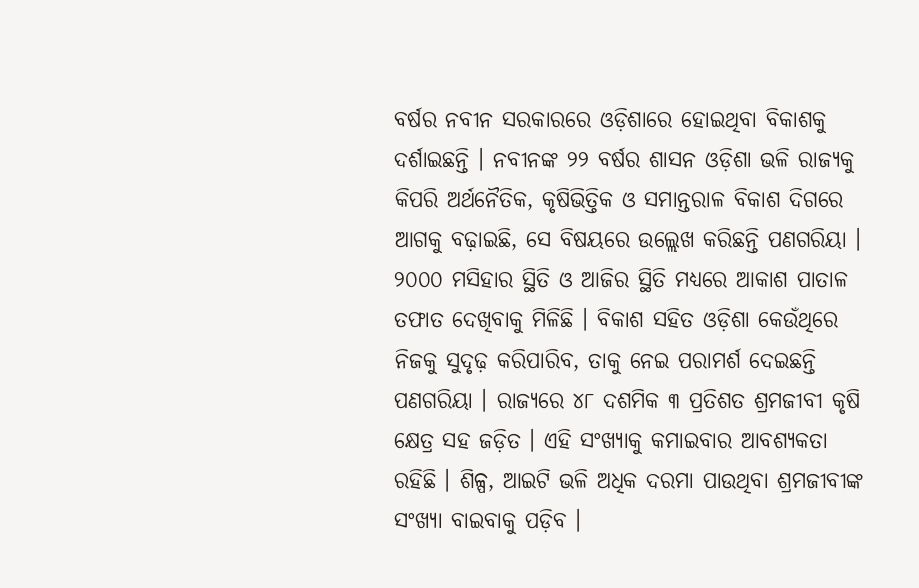ବର୍ଷର ନବୀନ ସରକାରରେ ଓଡ଼ିଶାରେ ହୋଇଥିବା ବିକାଶକୁ ଦର୍ଶାଇଛନ୍ତି । ନବୀନଙ୍କ ୨୨ ବର୍ଷର ଶାସନ ଓଡ଼ିଶା ଭଳି ରାଜ୍ୟକୁ କିପରି ଅର୍ଥନୈତିକ, କୃଷିଭିତ୍ତିକ ଓ ସମାନ୍ତରାଳ ବିକାଶ ଦିଗରେ ଆଗକୁ ବଢ଼ାଇଛି, ସେ ବିଷୟରେ ଉଲ୍ଲେଖ କରିଛନ୍ତି ପଣଗରିୟା । ୨୦୦୦ ମସିହାର ସ୍ଥିତି ଓ ଆଜିର ସ୍ଥିତି ମଧ୍ୟରେ ଆକାଶ ପାତାଳ ତଫାତ ଦେଖିବାକୁ ମିଳିଛି । ବିକାଶ ସହିତ ଓଡ଼ିଶା କେଉଁଥିରେ ନିଜକୁ ସୁଦୃଢ଼ କରିପାରିବ, ତାକୁ ନେଇ ପରାମର୍ଶ ଦେଇଛନ୍ତି ପଣଗରିୟା । ରାଜ୍ୟରେ ୪୮ ଦଶମିକ ୩ ପ୍ରତିଶତ ଶ୍ରମଜୀବୀ କୃଷି କ୍ଷେତ୍ର ସହ ଜଡ଼ିତ । ଏହି ସଂଖ୍ୟାକୁ କମାଇବାର ଆବଶ୍ୟକତା ରହିଛି । ଶିଳ୍ପ, ଆଇଟି ଭଳି ଅଧିକ ଦରମା ପାଉଥିବା ଶ୍ରମଜୀବୀଙ୍କ ସଂଖ୍ୟା ବାଇବାକୁ ପଡ଼ିବ ।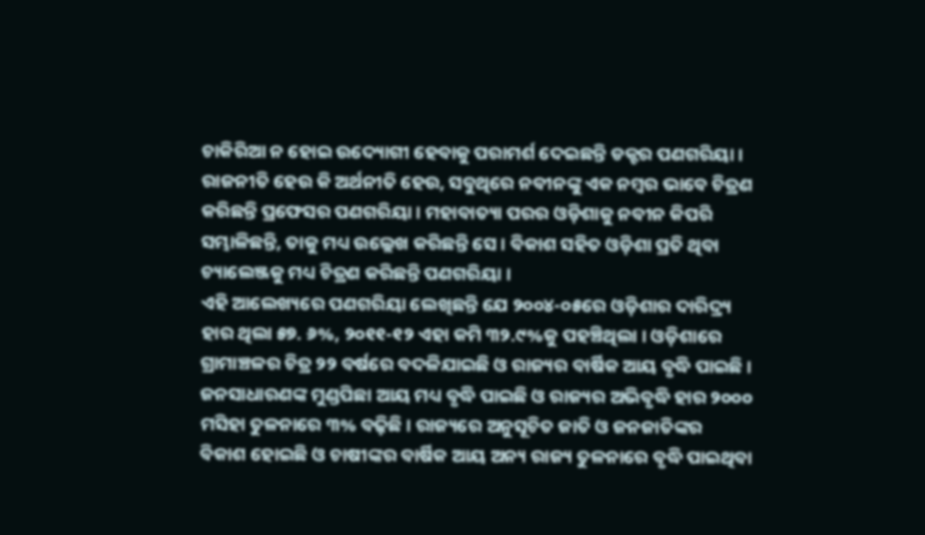ଚାକିରିଆ ନ ହୋଇ ଉଦ୍ୟୋଗୀ ହେବାକୁ ପରାମର୍ଶ ଦେଇଛନ୍ତି ଡକ୍ଟର ପଣଗରିୟା । ରାଜନୀତି ହେଉ କି ଅର୍ଥନୀତି ହେଉ, ସବୁଥିରେ ନବୀନଙ୍କୁ ଏକ ନମ୍ବର ଭାବେ ଚିତ୍ରଣ କରିଛନ୍ତି ପ୍ରଫେସର ପଣଗରିୟା । ମହାବାତ୍ୟା ପରର ଓଡ଼ିଶାକୁ ନବୀନ କିପରି ସମ୍ଭାଳିଛନ୍ତି, ତାକୁ ମଧ୍ୟ ଉଲ୍ଲେଖ କରିଛନ୍ତି ସେ । ବିକାଶ ସହିତ ଓଡ଼ିଶା ପ୍ରତି ଥିବା ଚ୍ୟାଲେଞ୍ଜକୁ ମଧ୍ୟ ଚିତ୍ରଣ କରିଛନ୍ତି ପଣଗରିୟା ।
ଏହି ଆଲେଖ୍ୟରେ ପଣଗରିୟା ଲେଖିଛନ୍ତି ଯେ ୨୦୦୪-୦୫ରେ ଓଡ଼ିଶାର ଦାରିଦ୍ର୍ୟ ହାର ଥିଲା ୫୭. ୬%, ୨୦୧୧-୧୨ ଏହା କମି ୩୨.୯%କୁ ପହଞ୍ଚିଥିଲା । ଓଡ଼ିଶାରେ ଗ୍ରାମାଞ୍ଚଳର ଚିତ୍ର ୨୨ ବର୍ଷରେ ବଦଳିଯାଇଛି ଓ ରାଜ୍ୟର ବାର୍ଷିକ ଆୟ ବୃଦ୍ଧି ପାଇଛି । ଜନସାଧାରଣଙ୍କ ମୁଣ୍ଡପିଛା ଆୟ ମଧ୍ୟ ବୃଦ୍ଧି ପାଇଛି ଓ ରାଜ୍ୟର ଅଭିବୃଦ୍ଧି ହାର ୨୦୦୦ ମସିହା ତୁଳନାରେ ୩% ବଢ଼ିଛି । ରାଜ୍ୟରେ ଅନୁସୂଚିତ ଜାତି ଓ ଜନଜାତିଙ୍କର ବିକାଶ ହୋଇଛି ଓ ଚାଷୀଙ୍କର ବାର୍ଷିକ ଆୟ ଅନ୍ୟ ରାଜ୍ୟ ତୁଳନାରେ ବୃଦ୍ଧି ପାଇଥିବା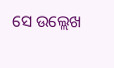ସେ ଉଲ୍ଲେଖ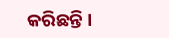କରିଛନ୍ତି ।